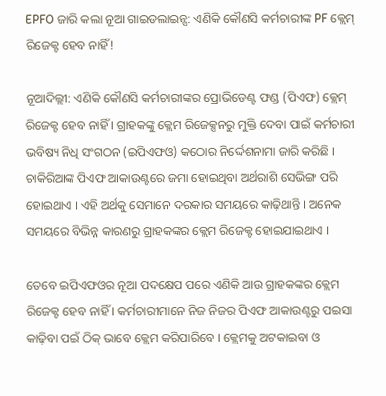EPFO ଜାରି କଲା ନୂଆ ଗାଇଡଲାଇନ୍ସ: ଏଣିକି କୌଣସି କର୍ମଚାରୀଙ୍କ PF କ୍ଲେମ୍ ରିଜେକ୍ଟ ହେବ ନାହିଁ!

ନୂଆଦିଲ୍ଲୀ: ଏଣିକି କୌଣସି କର୍ମଚାରୀଙ୍କର ପ୍ରୋଭିଡେଣ୍ଟ ଫଣ୍ଡ (ପିଏଫ) କ୍ଲେମ୍ ରିଜେକ୍ଟ ହେବ ନାହିଁ । ଗ୍ରାହକଙ୍କୁ କ୍ଲେମ ରିଜେକ୍ସନରୁ ମୁକ୍ତି ଦେବା ପାଇଁ କର୍ମଚାରୀ ଭବିଷ୍ୟ ନିଧି ସଂଗଠନ (ଇପିଏଫଓ) କଠୋର ନିର୍ଦ୍ଦେଶନାମା ଜାରି କରିଛି । ଚାକିରିଆଙ୍କ ପିଏଫ ଆକାଉଣ୍ଟରେ ଜମା ହୋଇଥିବା ଅର୍ଥରାଶି ସେଭିଙ୍ଗ ପରି ହୋଇଥାଏ । ଏହି ଅର୍ଥକୁ ସେମାନେ ଦରକାର ସମୟରେ କାଢ଼ିଥାନ୍ତି । ଅନେକ ସମୟରେ ବିଭିନ୍ନ କାରଣରୁ ଗ୍ରାହକଙ୍କର କ୍ଲେମ ରିଜେକ୍ଟ ହୋଇଯାଇଥାଏ ।

ତେବେ ଇପିଏଫଓର ନୂଆ ପଦକ୍ଷେପ ପରେ ଏଣିକି ଆଉ ଗ୍ରାହକଙ୍କର କ୍ଲେମ ରିଜେକ୍ଟ ହେବ ନାହିଁ । କର୍ମଚାରୀମାନେ ନିଜ ନିଜର ପିଏଫ ଆକାଉଣ୍ଟରୁ ପଇସା କାଢ଼ିବା ପଇଁ ଠିକ୍ ଭାବେ କ୍ଲେମ କରିପାରିବେ । କ୍ଲେମକୁ ଅଟକାଇବା ଓ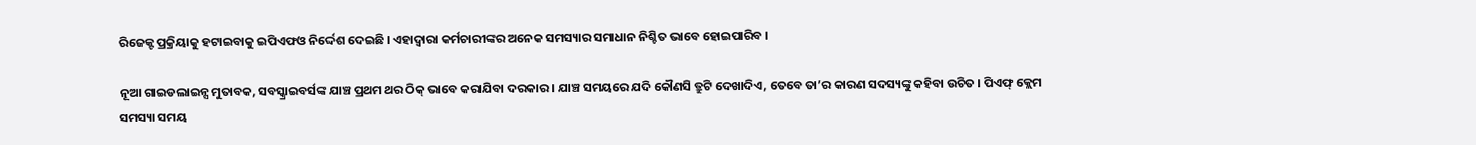ରିଜେକ୍ଟ ପ୍ରକ୍ରିୟାକୁ ହଟାଇବାକୁ ଇପିଏଫଓ ନିର୍ଦ୍ଦେଶ ଦେଇଛି । ଏହାଦ୍ୱାରା କର୍ମଚାରୀଙ୍କର ଅନେକ ସମସ୍ୟାର ସମାଧାନ ନିଶ୍ଚିତ ଭାବେ ହୋଇପାରିବ ।

ନୂଆ ଗାଇଡଲାଇନ୍ସ ମୁତାବକ, ସବସ୍କ୍ରାଇବର୍ସଙ୍କ ଯାଞ୍ଚ ପ୍ରଥମ ଥର ଠିକ୍ ଭାବେ କରାଯିବା ଦରକାର । ଯାଞ୍ଚ ସମୟରେ ଯଦି କୌଣସି ତ୍ରୁଟି ଦେଖାଦିଏ, ତେବେ ତା’ର କାରଣ ସଦସ୍ୟଙ୍କୁ କହିବା ଉଚିତ । ପିଏଫ୍ କ୍ଲେମ ସମସ୍ୟା ସମୟ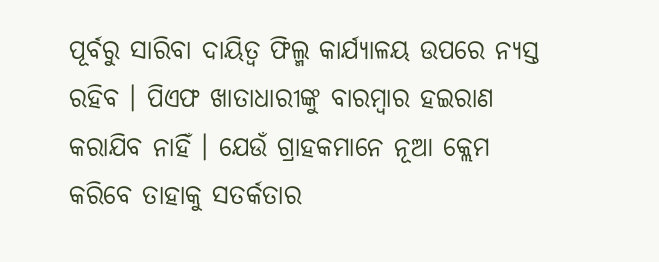ପୂର୍ବରୁ ସାରିବା ଦାୟିତ୍ୱ ଫିଲ୍ମ କାର୍ଯ୍ୟାଳୟ ଉପରେ ନ୍ୟସ୍ତ ରହିବ । ପିଏଫ ଖାତାଧାରୀଙ୍କୁ ବାରମ୍ବାର ହଇରାଣ କରାଯିବ ନାହିଁ । ଯେଉଁ ଗ୍ରାହକମାନେ ନୂଆ କ୍ଲେମ କରିବେ ତାହାକୁ ସତର୍କତାର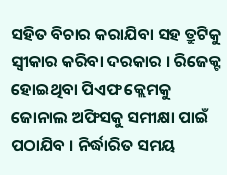ସହିତ ବିଚାର କରାଯିବା ସହ ତ୍ରୁଟିକୁ ସ୍ୱୀକାର କରିବା ଦରକାର । ରିଜେକ୍ଟ ହୋଇଥିବା ପିଏଫ କ୍ଲେମକୁ ଜୋନାଲ ଅଫିସକୁ ସମୀକ୍ଷା ପାଇଁ ପଠାଯିବ । ନିର୍ଦ୍ଧାରିତ ସମୟ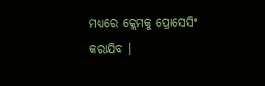ମଧ୍ୟରେ କ୍ଲେମକୁ ପ୍ରୋସେସିଂ କରାଯିବ ।